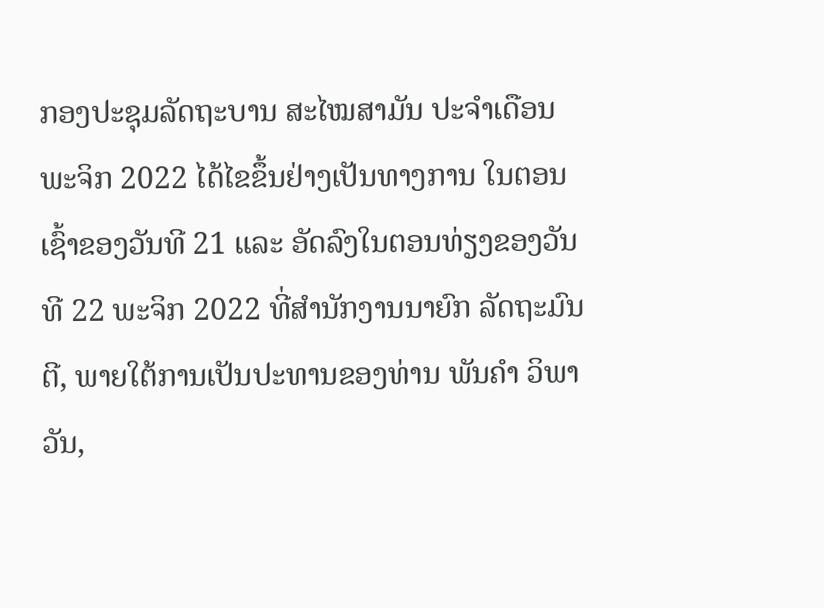ກອງປະຊຸມລັດຖະບານ ສະໄໝສາມັນ ປະຈຳເດືອນພະຈິກ 2022 ໄດ້ໄຂຂຶ້ນຢ່າງເປັນທາງການ ໃນຕອນເຊົ້າຂອງວັນທີ 21 ແລະ ອັດລົງໃນຕອນທ່ຽງຂອງວັນທີ 22 ພະຈິກ 2022 ທີ່ສໍານັກງານນາຍົກ ລັດຖະມົນຕີ, ພາຍໃຕ້ການເປັນປະທານຂອງທ່ານ ພັນຄໍາ ວິພາວັນ,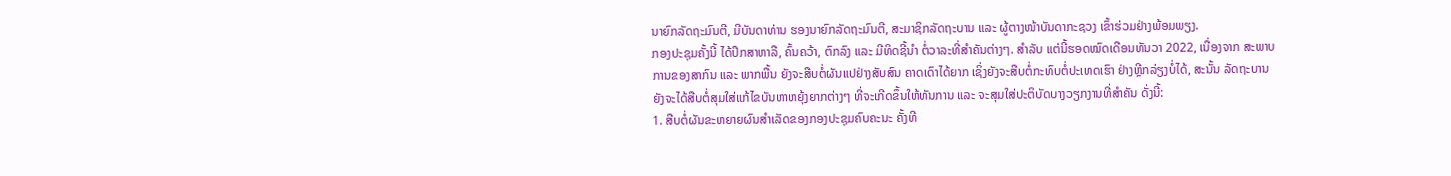ນາຍົກລັດຖະມົນຕີ, ມີບັນດາທ່ານ ຮອງນາຍົກລັດຖະມົນຕີ, ສະມາຊິກລັດຖະບານ ແລະ ຜູ້ຕາງໜ້າບັນດາກະຊວງ ເຂົ້າຮ່ວມຢ່າງພ້ອມພຽງ.
ກອງປະຊຸມຄັ້ງນີ້ ໄດ້ປຶກສາຫາລື, ຄົ້ນຄວ້າ, ຕົກລົງ ແລະ ມີທິດຊີ້ນຳ ຕໍ່ວາລະທີ່ສໍາຄັນຕ່າງໆ. ສຳລັບ ແຕ່ນີ້ຮອດໝົດເດືອນທັນວາ 2022, ເນື່ອງຈາກ ສະພາບການຂອງສາກົນ ແລະ ພາກພື້ນ ຍັງຈະສືບຕໍ່ຜັນແປຢ່າງສັບສົນ ຄາດເດົາໄດ້ຍາກ ເຊິ່ງຍັງຈະສືບຕໍ່ກະທົບຕໍ່ປະເທດເຮົາ ຢ່າງຫຼີກລ່ຽງບໍ່ໄດ້, ສະນັ້ນ ລັດຖະບານ ຍັງຈະໄດ້ສືບຕໍ່ສຸມໃສ່ແກ້ໄຂບັນຫາຫຍຸ້ງຍາກຕ່າງໆ ທີ່ຈະເກີດຂຶ້ນໃຫ້ທັນການ ແລະ ຈະສຸມໃສ່ປະຕິບັດບາງວຽກງານທີ່ສຳຄັນ ດັ່ງນີ້:
1. ສືບຕໍ່ຜັນຂະຫຍາຍຜົນສຳເລັດຂອງກອງປະຊຸມຄົບຄະນະ ຄັ້ງທີ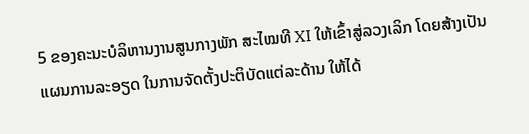5 ຂອງຄະນະບໍລິຫານງານສູນກາງພັກ ສະໄໝທີ XI ໃຫ້ເຂົ້າສູ່ລວງເລິກ ໂດຍສ້າງເປັນແຜນການລະອຽດ ໃນການຈັດຕັ້ງປະຕິບັດແຕ່ລະດ້ານ ໃຫ້ໄດ້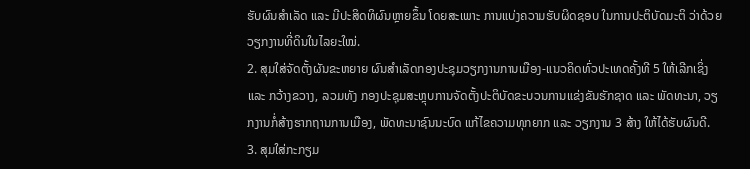ຮັບຜົນສຳເລັດ ແລະ ມີປະສິດທິຜົນຫຼາຍຂຶ້ນ ໂດຍສະເພາະ ການແບ່ງຄວາມຮັບຜິດຊອບ ໃນການປະຕິບັດມະຕິ ວ່າດ້ວຍວຽກງານທີ່ດິນໃນໄລຍະໃໝ່.
2. ສຸມໃສ່ຈັດຕັ້ງຜັນຂະຫຍາຍ ຜົນສຳເລັດກອງປະຊຸມວຽກງານການເມືອງ-ແນວຄິດທົ່ວປະເທດຄັ້ງທີ 5 ໃຫ້ເລີກເຊິ່ງ ແລະ ກວ້າງຂວາງ, ລວມທັງ ກອງປະຊຸມສະຫຼຸບການຈັດຕັ້ງປະຕິບັດຂະບວນການແຂ່ງຂັນຮັກຊາດ ແລະ ພັດທະນາ, ວຽກງານກໍ່ສ້າງຮາກຖານການເມືອງ, ພັດທະນາຊົນນະບົດ ແກ້ໄຂຄວາມທຸກຍາກ ແລະ ວຽກງານ 3 ສ້າງ ໃຫ້ໄດ້ຮັບຜົນດີ.
3. ສຸມໃສ່ກະກຽມ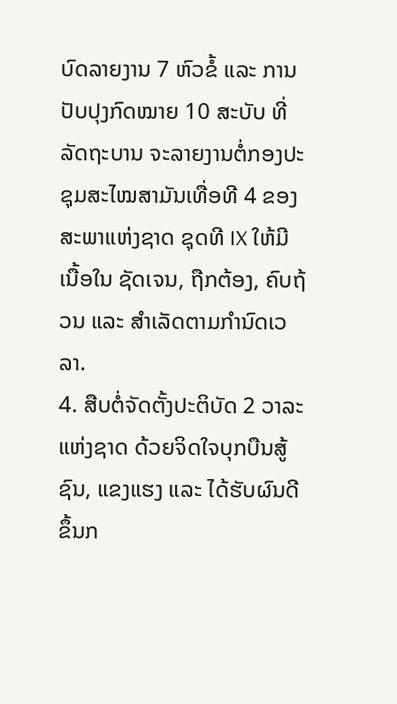ບົດລາຍງານ 7 ຫົວຂໍ້ ແລະ ການປັບປຸງກົດໝາຍ 10 ສະບັບ ທີ່ລັດຖະບານ ຈະລາຍງານຕໍ່ກອງປະຊຸມສະໄໝສາມັນເທື່ອທີ 4 ຂອງສະພາແຫ່ງຊາດ ຊຸດທີ IX ໃຫ້ມີເນື້ອໃນ ຊັດເຈນ, ຖືກຕ້ອງ, ຄົບຖ້ວນ ແລະ ສຳເລັດຕາມກຳນົດເວລາ.
4. ສືບຕໍ່ຈັດຕັ້ງປະຕິບັດ 2 ວາລະແຫ່ງຊາດ ດ້ວຍຈິດໃຈບຸກບືນສູ້ຊົນ, ແຂງແຮງ ແລະ ໄດ້ຮັບຜົນດີຂຶ້ນກ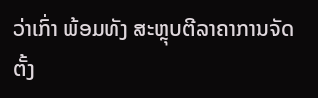ວ່າເກົ່າ ພ້ອມທັງ ສະຫຼຸບຕີລາຄາການຈັດຕັ້ງ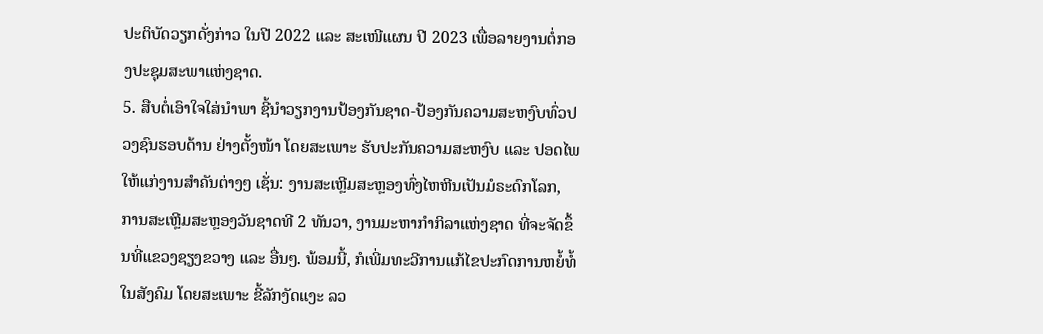ປະຕິບັດວຽກດັ່ງກ່າວ ໃນປີ 2022 ແລະ ສະເໜີແຜນ ປີ 2023 ເພື່ອລາຍງານຕໍ່ກອງປະຊຸມສະພາແຫ່ງຊາດ.
5. ສືບຕໍ່ເອົາໃຈໃສ່ນຳພາ ຊີ້ນຳວຽກງານປ້ອງກັນຊາດ-ປ້ອງກັນຄວາມສະຫງົບທົ່ວປວງຊົນຮອບດ້ານ ຢ່າງຕັ້ງໜ້າ ໂດຍສະເພາະ ຮັບປະກັນຄວາມສະຫງົບ ແລະ ປອດໄພ ໃຫ້ແກ່ງານສຳຄັນຕ່າງໆ ເຊັ່ນ: ງານສະເຫຼີມສະຫຼອງທົ່ງໄຫຫີນເປັນມໍຣະດົກໂລກ, ການສະເຫຼີມສະຫຼອງວັນຊາດທີ 2 ທັນວາ, ງານມະຫາກຳກິລາແຫ່ງຊາດ ທີ່ຈະຈັດຂຶ້ນທີ່ແຂວງຊຽງຂວາງ ແລະ ອື່ນໆ. ພ້ອມນີ້, ກໍເພີ່ມທະວີການແກ້ໄຂປະກົດການຫຍໍ້ທໍ້ໃນສັງຄົມ ໂດຍສະເພາະ ຂີ້ລັກງັດແງະ ລວ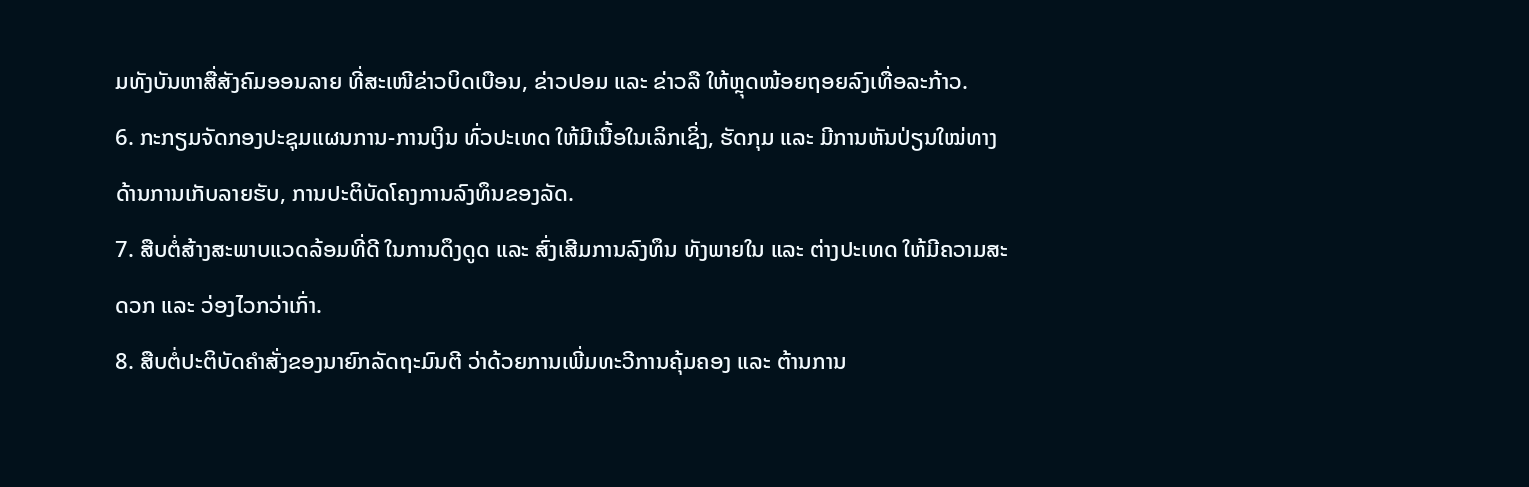ມທັງບັນຫາສື່ສັງຄົມອອນລາຍ ທີ່ສະເໜີຂ່າວບິດເບືອນ, ຂ່າວປອມ ແລະ ຂ່າວລື ໃຫ້ຫຼຸດໜ້ອຍຖອຍລົງເທື່ອລະກ້າວ.
6. ກະກຽມຈັດກອງປະຊຸມແຜນການ-ການເງິນ ທົ່ວປະເທດ ໃຫ້ມີເນື້ອໃນເລິກເຊິ່ງ, ຮັດກຸມ ແລະ ມີການຫັນປ່ຽນໃໝ່ທາງດ້ານການເກັບລາຍຮັບ, ການປະຕິບັດໂຄງການລົງທຶນຂອງລັດ.
7. ສືບຕໍ່ສ້າງສະພາບແວດລ້ອມທີ່ດີ ໃນການດຶງດູດ ແລະ ສົ່ງເສີມການລົງທຶນ ທັງພາຍໃນ ແລະ ຕ່າງປະເທດ ໃຫ້ມີຄວາມສະດວກ ແລະ ວ່ອງໄວກວ່າເກົ່າ.
8. ສືບຕໍ່ປະຕິບັດຄຳສັ່ງຂອງນາຍົກລັດຖະມົນຕີ ວ່າດ້ວຍການເພີ່ມທະວີການຄຸ້ມຄອງ ແລະ ຕ້ານການ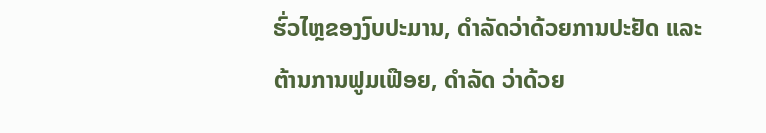ຮົ່ວໄຫຼຂອງງົບປະມານ, ດຳລັດວ່າດ້ວຍການປະຢັດ ແລະ ຕ້ານການຟູມເຟືອຍ, ດຳລັດ ວ່າດ້ວຍ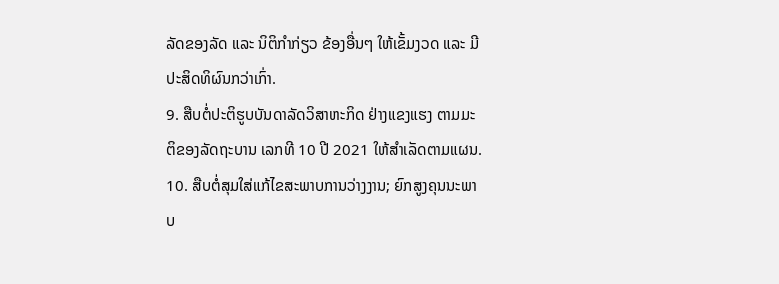ລັດຂອງລັດ ແລະ ນິຕິກຳກ່ຽວ ຂ້ອງອື່ນໆ ໃຫ້ເຂັ້ມງວດ ແລະ ມີປະສິດທິຜົນກວ່າເກົ່າ.
9. ສືບຕໍ່ປະຕິຮູບບັນດາລັດວິສາຫະກິດ ຢ່າງແຂງແຮງ ຕາມມະຕິຂອງລັດຖະບານ ເລກທີ 10 ປີ 2021 ໃຫ້ສໍາເລັດຕາມແຜນ.
10. ສືບຕໍ່ສຸມໃສ່ແກ້ໄຂສະພາບການວ່າງງານ; ຍົກສູງຄຸນນະພາບ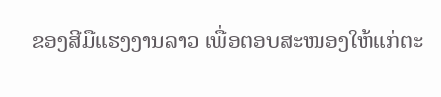ຂອງສີມືແຮງງານລາວ ເພື່ອຕອບສະໜອງໃຫ້ແກ່ຕະ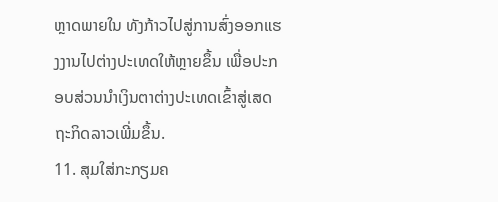ຫຼາດພາຍໃນ ທັງກ້າວໄປສູ່ການສົ່ງອອກແຮງງານໄປຕ່າງປະເທດໃຫ້ຫຼາຍຂຶ້ນ ເພື່ອປະກອບສ່ວນນຳເງິນຕາຕ່າງປະເທດເຂົ້າສູ່ເສດຖະກິດລາວເພີ່ມຂຶ້ນ.
11. ສຸມໃສ່ກະກຽມຄ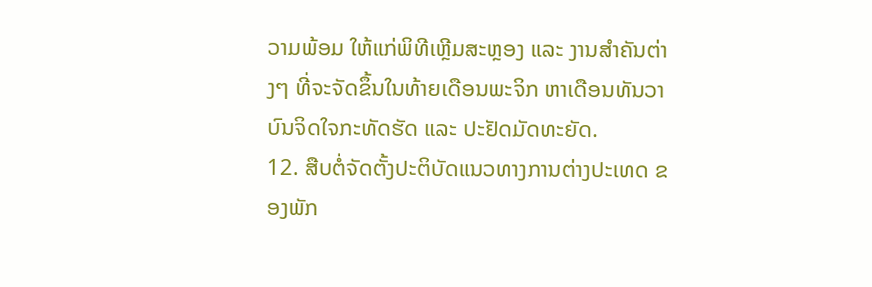ວາມພ້ອມ ໃຫ້ແກ່ພິທີເຫຼີມສະຫຼອງ ແລະ ງານສຳຄັນຕ່າງໆ ທີ່ຈະຈັດຂຶ້ນໃນທ້າຍເດືອນພະຈິກ ຫາເດືອນທັນວາ ບົນຈິດໃຈກະທັດຮັດ ແລະ ປະຢັດມັດທະຍັດ.
12. ສືບຕໍ່ຈັດຕັ້ງປະຕິບັດແນວທາງການຕ່າງປະເທດ ຂອງພັກ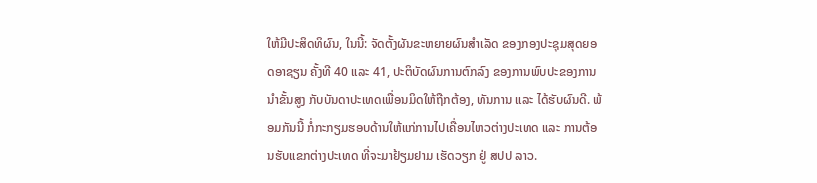ໃຫ້ມີປະສິດທິຜົນ, ໃນນີ້: ຈັດຕັ້ງຜັນຂະຫຍາຍຜົນສໍາເລັດ ຂອງກອງປະຊຸມສຸດຍອດອາຊຽນ ຄັ້ງທີ 40 ແລະ 41, ປະຕິບັດຜົນການຕົກລົງ ຂອງການພົບປະຂອງການນຳຂັ້ນສູງ ກັບບັນດາປະເທດເພື່ອນມິດໃຫ້ຖືກຕ້ອງ, ທັນການ ແລະ ໄດ້ຮັບຜົນດີ. ພ້ອມກັນນີ້ ກໍ່ກະກຽມຮອບດ້ານໃຫ້ແກ່ການໄປເຄື່ອນໄຫວຕ່າງປະເທດ ແລະ ການຕ້ອນຮັບແຂກຕ່າງປະເທດ ທີ່ຈະມາຢ້ຽມຢາມ ເຮັດວຽກ ຢູ່ ສປປ ລາວ.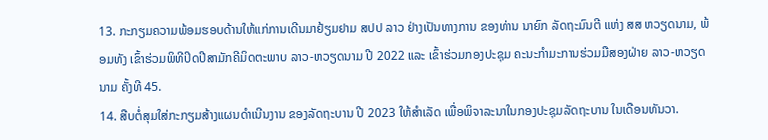13. ກະກຽມຄວາມພ້ອມຮອບດ້ານໃຫ້ແກ່ການເດີນມາຢ້ຽມຢາມ ສປປ ລາວ ຢ່າງເປັນທາງການ ຂອງທ່ານ ນາຍົກ ລັດຖະມົນຕີ ແຫ່ງ ສສ ຫວຽດນາມ, ພ້ອມທັງ ເຂົ້າຮ່ວມພິທີປິດປີສາມັກຄີມິດຕະພາບ ລາວ-ຫວຽດນາມ ປີ 2022 ແລະ ເຂົ້າຮ່ວມກອງປະຊຸມ ຄະນະກຳມະການຮ່ວມມືສອງຝ່າຍ ລາວ-ຫວຽດນາມ ຄັ້ງທີ 45.
14. ສືບຕໍ່ສຸມໃສ່ກະກຽມສ້າງແຜນດຳເນີນງານ ຂອງລັດຖະບານ ປີ 2023 ໃຫ້ສຳເລັດ ເພື່ອພິຈາລະນາໃນກອງປະຊຸມລັດຖະບານ ໃນເດືອນທັນວາ.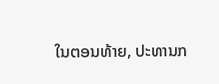ໃນຕອນທ້າຍ, ປະທານກ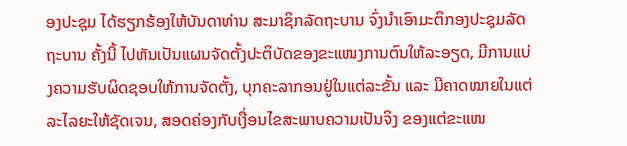ອງປະຊຸມ ໄດ້ຮຽກຮ້ອງໃຫ້ບັນດາທ່ານ ສະມາຊິກລັດຖະບານ ຈົ່ງນຳເອົາມະຕິກອງປະຊຸມລັດຖະບານ ຄັ້ງນີ້ ໄປຫັນເປັນແຜນຈັດຕັ້ງປະຕິບັດຂອງຂະແໜງການຕົນໃຫ້ລະອຽດ, ມີການແບ່ງຄວາມຮັບຜິດຊອບໃຫ້ການຈັດຕັ້ງ, ບຸກຄະລາກອນຢູ່ໃນແຕ່ລະຂັ້ນ ແລະ ມີຄາດໝາຍໃນແຕ່ລະໄລຍະໃຫ້ຊັດເຈນ, ສອດຄ່ອງກັບເງື່ອນໄຂສະພາບຄວາມເປັນຈິງ ຂອງແຕ່ຂະແໜ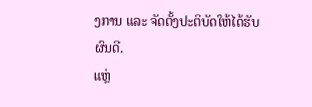ງການ ແລະ ຈັດຕັ້ງປະຕິບັດໃຫ້ໄດ້ຮັບຜົນດີ.
ແຫຼ່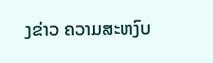ງຂ່າວ ຄວາມສະຫງົບ